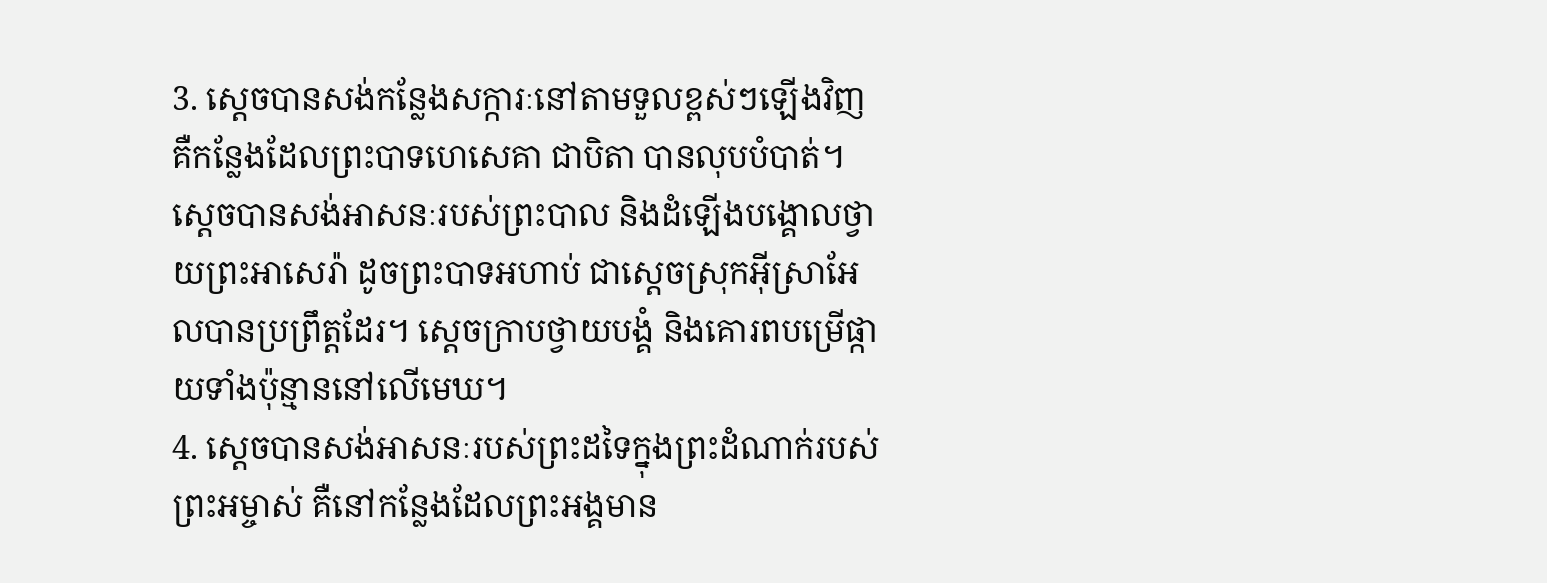3. ស្ដេចបានសង់កន្លែងសក្ការៈនៅតាមទួលខ្ពស់ៗឡើងវិញ គឺកន្លែងដែលព្រះបាទហេសេគា ជាបិតា បានលុបបំបាត់។ ស្ដេចបានសង់អាសនៈរបស់ព្រះបាល និងដំឡើងបង្គោលថ្វាយព្រះអាសេរ៉ា ដូចព្រះបាទអហាប់ ជាស្ដេចស្រុកអ៊ីស្រាអែលបានប្រព្រឹត្តដែរ។ ស្ដេចក្រាបថ្វាយបង្គំ និងគោរពបម្រើផ្កាយទាំងប៉ុន្មាននៅលើមេឃ។
4. ស្ដេចបានសង់អាសនៈរបស់ព្រះដទៃក្នុងព្រះដំណាក់របស់ព្រះអម្ចាស់ គឺនៅកន្លែងដែលព្រះអង្គមាន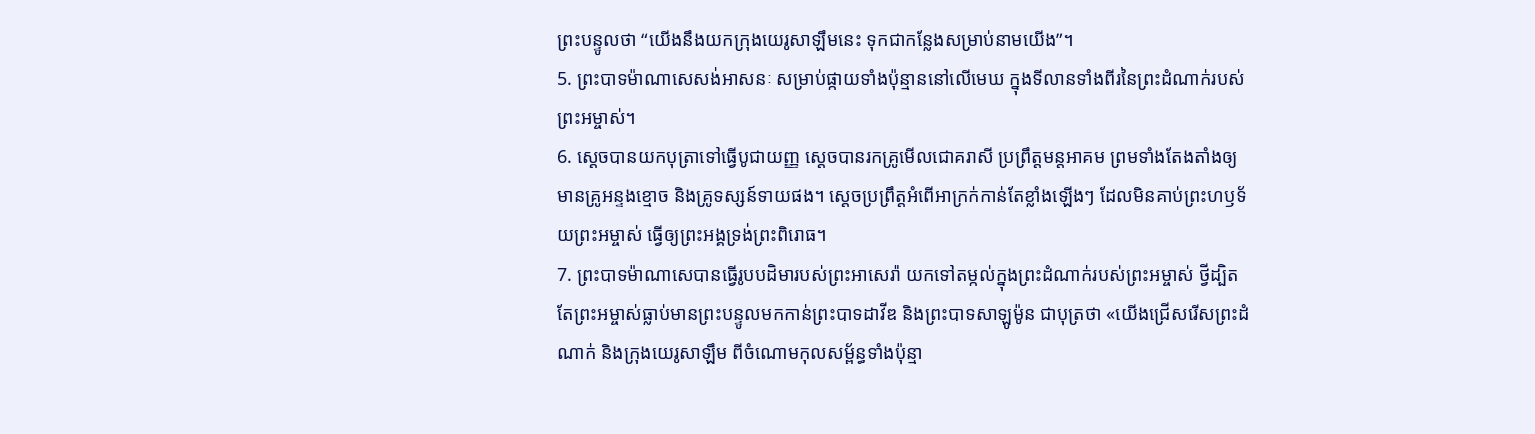ព្រះបន្ទូលថា “យើងនឹងយកក្រុងយេរូសាឡឹមនេះ ទុកជាកន្លែងសម្រាប់នាមយើង”។
5. ព្រះបាទម៉ាណាសេសង់អាសនៈ សម្រាប់ផ្កាយទាំងប៉ុន្មាននៅលើមេឃ ក្នុងទីលានទាំងពីរនៃព្រះដំណាក់របស់ព្រះអម្ចាស់។
6. ស្ដេចបានយកបុត្រាទៅធ្វើបូជាយញ្ញ ស្ដេចបានរកគ្រូមើលជោគរាសី ប្រព្រឹត្តមន្តអាគម ព្រមទាំងតែងតាំងឲ្យមានគ្រូអន្ទងខ្មោច និងគ្រូទស្សន៍ទាយផង។ ស្ដេចប្រព្រឹត្តអំពើអាក្រក់កាន់តែខ្លាំងឡើងៗ ដែលមិនគាប់ព្រះហឫទ័យព្រះអម្ចាស់ ធ្វើឲ្យព្រះអង្គទ្រង់ព្រះពិរោធ។
7. ព្រះបាទម៉ាណាសេបានធ្វើរូបបដិមារបស់ព្រះអាសេរ៉ា យកទៅតម្កល់ក្នុងព្រះដំណាក់របស់ព្រះអម្ចាស់ ថ្វីដ្បិតតែព្រះអម្ចាស់ធ្លាប់មានព្រះបន្ទូលមកកាន់ព្រះបាទដាវីឌ និងព្រះបាទសាឡូម៉ូន ជាបុត្រថា «យើងជ្រើសរើសព្រះដំណាក់ និងក្រុងយេរូសាឡឹម ពីចំណោមកុលសម្ព័ន្ធទាំងប៉ុន្មា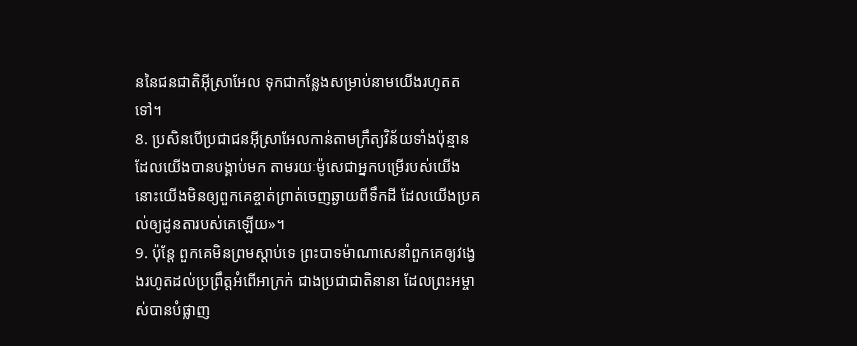ននៃជនជាតិអ៊ីស្រាអែល ទុកជាកន្លែងសម្រាប់នាមយើងរហូតតទៅ។
8. ប្រសិនបើប្រជាជនអ៊ីស្រាអែលកាន់តាមក្រឹត្យវិន័យទាំងប៉ុន្មានដែលយើងបានបង្គាប់មក តាមរយៈម៉ូសេជាអ្នកបម្រើរបស់យើង នោះយើងមិនឲ្យពួកគេខ្ចាត់ព្រាត់ចេញឆ្ងាយពីទឹកដី ដែលយើងប្រគល់ឲ្យដូនតារបស់គេឡើយ»។
9. ប៉ុន្តែ ពួកគេមិនព្រមស្ដាប់ទេ ព្រះបាទម៉ាណាសេនាំពួកគេឲ្យវង្វេងរហូតដល់ប្រព្រឹត្តអំពើអាក្រក់ ជាងប្រជាជាតិនានា ដែលព្រះអម្ចាស់បានបំផ្លាញ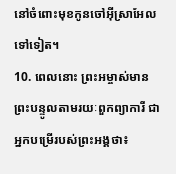នៅចំពោះមុខកូនចៅអ៊ីស្រាអែលទៅទៀត។
10. ពេលនោះ ព្រះអម្ចាស់មានព្រះបន្ទូលតាមរយៈពួកព្យាការី ជាអ្នកបម្រើរបស់ព្រះអង្គថា៖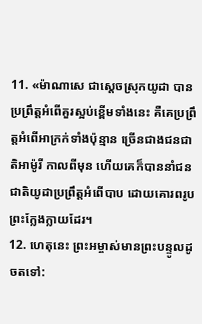11. «ម៉ាណាសេ ជាស្ដេចស្រុកយូដា បានប្រព្រឹត្តអំពើគួរស្អប់ខ្ពើមទាំងនេះ គឺគេប្រព្រឹត្តអំពើអាក្រក់ទាំងប៉ុន្មាន ច្រើនជាងជនជាតិអាម៉ូរី កាលពីមុន ហើយគេក៏បាននាំជនជាតិយូដាប្រព្រឹត្តអំពើបាប ដោយគោរពរូបព្រះក្លែងក្លាយដែរ។
12. ហេតុនេះ ព្រះអម្ចាស់មានព្រះបន្ទូលដូចតទៅ: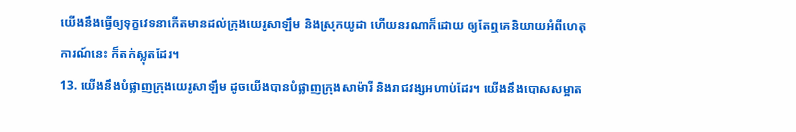យើងនឹងធ្វើឲ្យទុក្ខវេទនាកើតមានដល់ក្រុងយេរូសាឡឹម និងស្រុកយូដា ហើយនរណាក៏ដោយ ឲ្យតែឮគេនិយាយអំពីហេតុការណ៍នេះ ក៏តក់ស្លុតដែរ។
13. យើងនឹងបំផ្លាញក្រុងយេរូសាឡឹម ដូចយើងបានបំផ្លាញក្រុងសាម៉ារី និងរាជវង្សអហាប់ដែរ។ យើងនឹងបោសសម្អាត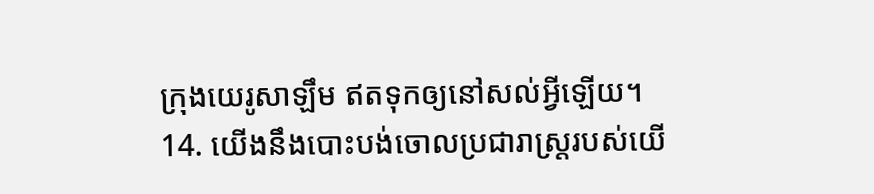ក្រុងយេរូសាឡឹម ឥតទុកឲ្យនៅសល់អ្វីឡើយ។
14. យើងនឹងបោះបង់ចោលប្រជារាស្ត្ររបស់យើ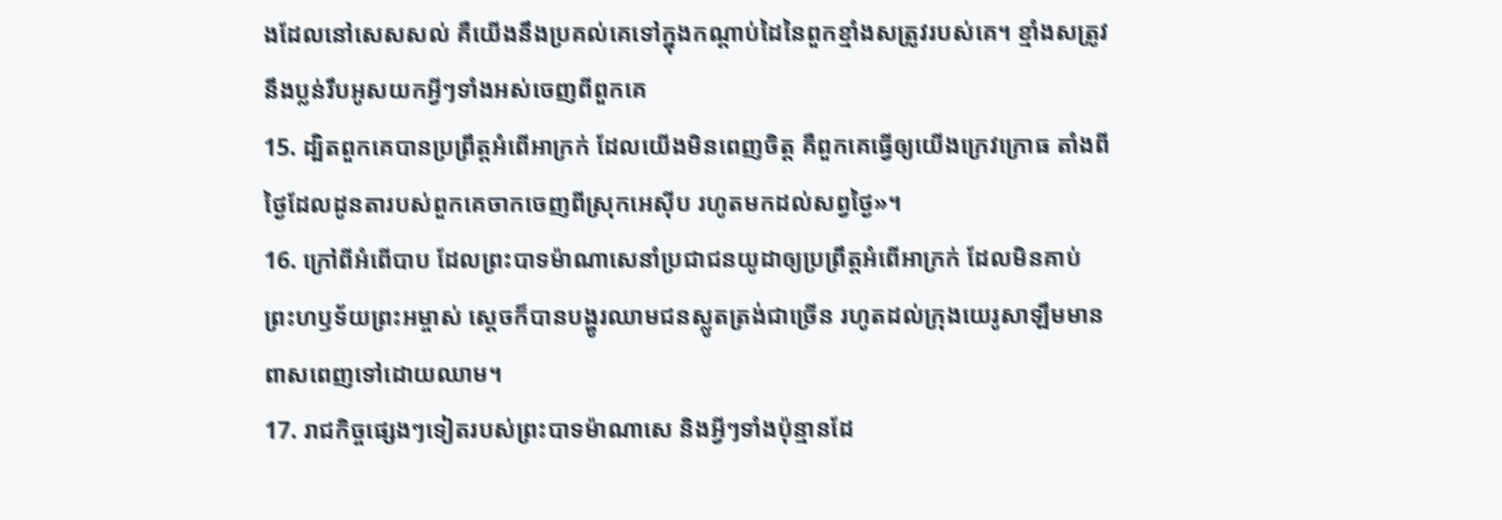ងដែលនៅសេសសល់ គឺយើងនឹងប្រគល់គេទៅក្នុងកណ្ដាប់ដៃនៃពួកខ្មាំងសត្រូវរបស់គេ។ ខ្មាំងសត្រូវនឹងប្លន់រឹបអូសយកអ្វីៗទាំងអស់ចេញពីពួកគេ
15. ដ្បិតពួកគេបានប្រព្រឹត្តអំពើអាក្រក់ ដែលយើងមិនពេញចិត្ត គឺពួកគេធ្វើឲ្យយើងក្រេវក្រោធ តាំងពីថ្ងៃដែលដូនតារបស់ពួកគេចាកចេញពីស្រុកអេស៊ីប រហូតមកដល់សព្វថ្ងៃ»។
16. ក្រៅពីអំពើបាប ដែលព្រះបាទម៉ាណាសេនាំប្រជាជនយូដាឲ្យប្រព្រឹត្តអំពើអាក្រក់ ដែលមិនគាប់ព្រះហឫទ័យព្រះអម្ចាស់ ស្ដេចក៏បានបង្ហូរឈាមជនស្លូតត្រង់ជាច្រើន រហូតដល់ក្រុងយេរូសាឡឹមមានពាសពេញទៅដោយឈាម។
17. រាជកិច្ចផ្សេងៗទៀតរបស់ព្រះបាទម៉ាណាសេ និងអ្វីៗទាំងប៉ុន្មានដែ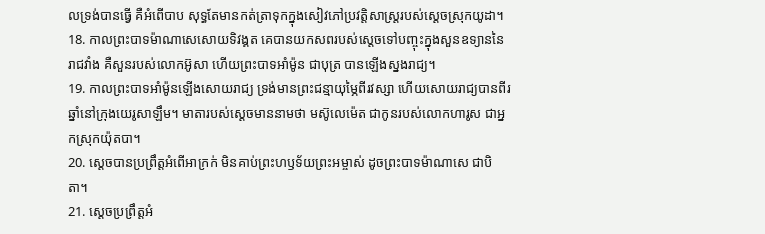លទ្រង់បានធ្វើ គឺអំពើបាប សុទ្ធតែមានកត់ត្រាទុកក្នុងសៀវភៅប្រវត្តិសាស្ត្ររបស់ស្ដេចស្រុកយូដា។
18. កាលព្រះបាទម៉ាណាសេសោយទិវង្គត គេបានយកសពរបស់ស្ដេចទៅបញ្ចុះក្នុងសួនឧទ្យាននៃរាជវាំង គឺសួនរបស់លោកអ៊ូសា ហើយព្រះបាទអាំម៉ូន ជាបុត្រ បានឡើងស្នងរាជ្យ។
19. កាលព្រះបាទអាំម៉ូនឡើងសោយរាជ្យ ទ្រង់មានព្រះជន្មាយុម្ភៃពីរវស្សា ហើយសោយរាជ្យបានពីរឆ្នាំនៅក្រុងយេរូសាឡឹម។ មាតារបស់ស្ដេចមាននាមថា មស៊ូលេម៉េត ជាកូនរបស់លោកហារូស ជាអ្នកស្រុកយ៉ុតបា។
20. ស្ដេចបានប្រព្រឹត្តអំពើអាក្រក់ មិនគាប់ព្រះហឫទ័យព្រះអម្ចាស់ ដូចព្រះបាទម៉ាណាសេ ជាបិតា។
21. ស្ដេចប្រព្រឹត្តអំ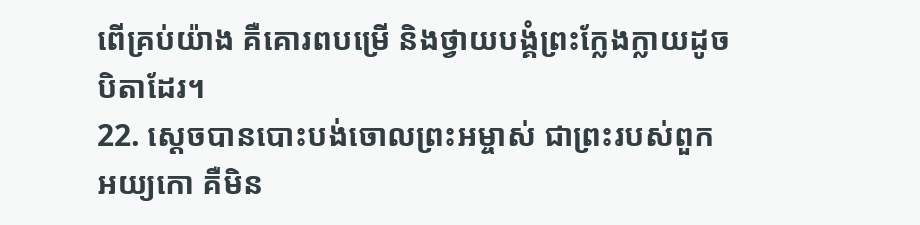ពើគ្រប់យ៉ាង គឺគោរពបម្រើ និងថ្វាយបង្គំព្រះក្លែងក្លាយដូចបិតាដែរ។
22. ស្ដេចបានបោះបង់ចោលព្រះអម្ចាស់ ជាព្រះរបស់ពួកអយ្យកោ គឺមិន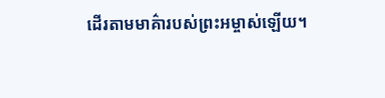ដើរតាមមាគ៌ារបស់ព្រះអម្ចាស់ឡើយ។